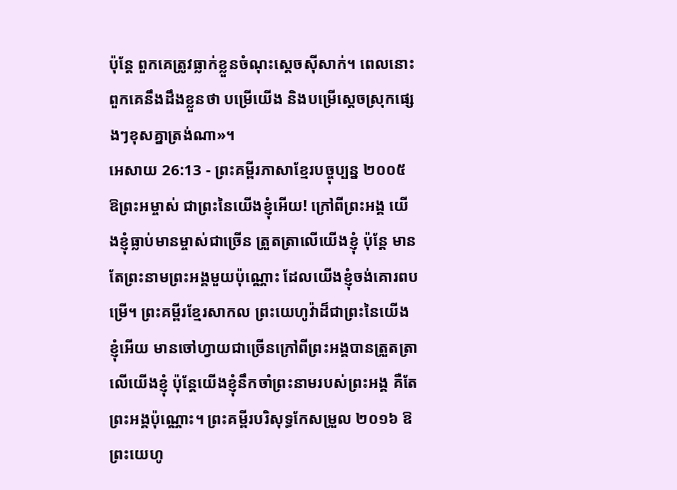ប៉ុន្តែ ពួកគេត្រូវធ្លាក់ខ្លួនចំណុះស្ដេចស៊ីសាក់។ ពេលនោះ ពួកគេនឹងដឹងខ្លួនថា បម្រើយើង និងបម្រើស្ដេចស្រុកផ្សេងៗខុសគ្នាត្រង់ណា»។
អេសាយ 26:13 - ព្រះគម្ពីរភាសាខ្មែរបច្ចុប្បន្ន ២០០៥ ឱព្រះអម្ចាស់ ជាព្រះនៃយើងខ្ញុំអើយ! ក្រៅពីព្រះអង្គ យើងខ្ញុំធ្លាប់មានម្ចាស់ជាច្រើន ត្រួតត្រាលើយើងខ្ញុំ ប៉ុន្តែ មានតែព្រះនាមព្រះអង្គមួយប៉ុណ្ណោះ ដែលយើងខ្ញុំចង់គោរពបម្រើ។ ព្រះគម្ពីរខ្មែរសាកល ព្រះយេហូវ៉ាដ៏ជាព្រះនៃយើងខ្ញុំអើយ មានចៅហ្វាយជាច្រើនក្រៅពីព្រះអង្គបានត្រួតត្រាលើយើងខ្ញុំ ប៉ុន្តែយើងខ្ញុំនឹកចាំព្រះនាមរបស់ព្រះអង្គ គឺតែព្រះអង្គប៉ុណ្ណោះ។ ព្រះគម្ពីរបរិសុទ្ធកែសម្រួល ២០១៦ ឱព្រះយេហូ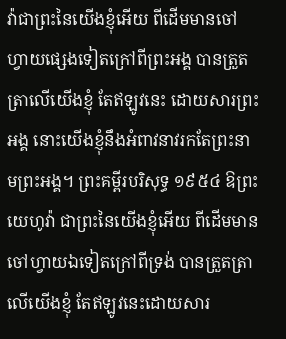វ៉ាជាព្រះនៃយើងខ្ញុំអើយ ពីដើមមានចៅហ្វាយផ្សេងទៀតក្រៅពីព្រះអង្គ បានត្រួតត្រាលើយើងខ្ញុំ តែឥឡូវនេះ ដោយសារព្រះអង្គ នោះយើងខ្ញុំនឹងអំពាវនាវរកតែព្រះនាមព្រះអង្គ។ ព្រះគម្ពីរបរិសុទ្ធ ១៩៥៤ ឱព្រះយេហូវ៉ា ជាព្រះនៃយើងខ្ញុំអើយ ពីដើមមានចៅហ្វាយឯទៀតក្រៅពីទ្រង់ បានត្រួតត្រាលើយើងខ្ញុំ តែឥឡូវនេះដោយសារ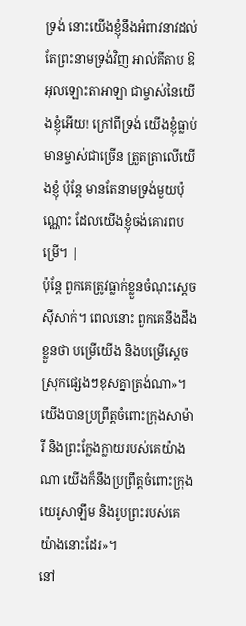ទ្រង់ នោះយើងខ្ញុំនឹងអំពាវនាវដល់តែព្រះនាមទ្រង់វិញ អាល់គីតាប ឱអុលឡោះតាអាឡា ជាម្ចាស់នៃយើងខ្ញុំអើយ! ក្រៅពីទ្រង់ យើងខ្ញុំធ្លាប់មានម្ចាស់ជាច្រើន ត្រួតត្រាលើយើងខ្ញុំ ប៉ុន្តែ មានតែនាមទ្រង់មួយប៉ុណ្ណោះ ដែលយើងខ្ញុំចង់គោរពបម្រើ។ |
ប៉ុន្តែ ពួកគេត្រូវធ្លាក់ខ្លួនចំណុះស្ដេចស៊ីសាក់។ ពេលនោះ ពួកគេនឹងដឹងខ្លួនថា បម្រើយើង និងបម្រើស្ដេចស្រុកផ្សេងៗខុសគ្នាត្រង់ណា»។
យើងបានប្រព្រឹត្តចំពោះក្រុងសាម៉ារី និងព្រះក្លែងក្លាយរបស់គេយ៉ាងណា យើងក៏នឹងប្រព្រឹត្តចំពោះក្រុងយេរូសាឡឹម និងរូបព្រះរបស់គេយ៉ាងនោះដែរ»។
នៅ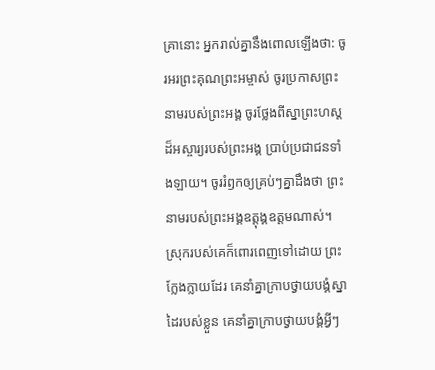គ្រានោះ អ្នករាល់គ្នានឹងពោលឡើងថា: ចូរអរព្រះគុណព្រះអម្ចាស់ ចូរប្រកាសព្រះនាមរបស់ព្រះអង្គ ចូរថ្លែងពីស្នាព្រះហស្ដដ៏អស្ចារ្យរបស់ព្រះអង្គ ប្រាប់ប្រជាជនទាំងឡាយ។ ចូររំឭកឲ្យគ្រប់ៗគ្នាដឹងថា ព្រះនាមរបស់ព្រះអង្គឧត្ដុង្គឧត្ដមណាស់។
ស្រុករបស់គេក៏ពោរពេញទៅដោយ ព្រះក្លែងក្លាយដែរ គេនាំគ្នាក្រាបថ្វាយបង្គំស្នាដៃរបស់ខ្លួន គេនាំគ្នាក្រាបថ្វាយបង្គំអ្វីៗ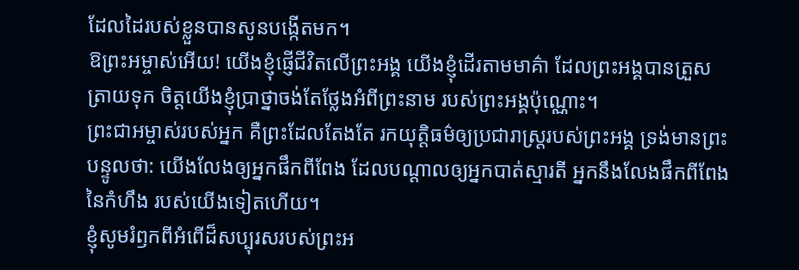ដែលដៃរបស់ខ្លួនបានសូនបង្កើតមក។
ឱព្រះអម្ចាស់អើយ! យើងខ្ញុំផ្ញើជីវិតលើព្រះអង្គ យើងខ្ញុំដើរតាមមាគ៌ា ដែលព្រះអង្គបានត្រួសត្រាយទុក ចិត្តយើងខ្ញុំប្រាថ្នាចង់តែថ្លែងអំពីព្រះនាម របស់ព្រះអង្គប៉ុណ្ណោះ។
ព្រះជាអម្ចាស់របស់អ្នក គឺព្រះដែលតែងតែ រកយុត្តិធម៌ឲ្យប្រជារាស្ត្ររបស់ព្រះអង្គ ទ្រង់មានព្រះបន្ទូលថា: យើងលែងឲ្យអ្នកផឹកពីពែង ដែលបណ្ដាលឲ្យអ្នកបាត់ស្មារតី អ្នកនឹងលែងផឹកពីពែងនៃកំហឹង របស់យើងទៀតហើយ។
ខ្ញុំសូមរំឭកពីអំពើដ៏សប្បុរសរបស់ព្រះអ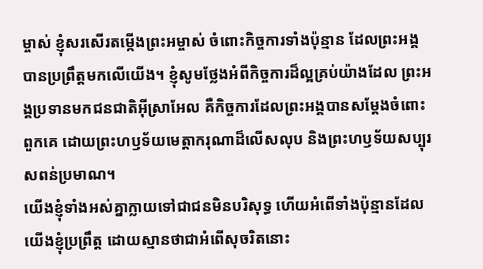ម្ចាស់ ខ្ញុំសរសើរតម្កើងព្រះអម្ចាស់ ចំពោះកិច្ចការទាំងប៉ុន្មាន ដែលព្រះអង្គបានប្រព្រឹត្តមកលើយើង។ ខ្ញុំសូមថ្លែងអំពីកិច្ចការដ៏ល្អគ្រប់យ៉ាងដែល ព្រះអង្គប្រទានមកជនជាតិអ៊ីស្រាអែល គឺកិច្ចការដែលព្រះអង្គបានសម្តែងចំពោះពួកគេ ដោយព្រះហឫទ័យមេត្តាករុណាដ៏លើសលុប និងព្រះហឫទ័យសប្បុរសពន់ប្រមាណ។
យើងខ្ញុំទាំងអស់គ្នាក្លាយទៅជាជនមិនបរិសុទ្ធ ហើយអំពើទាំងប៉ុន្មានដែលយើងខ្ញុំប្រព្រឹត្ត ដោយស្មានថាជាអំពើសុចរិតនោះ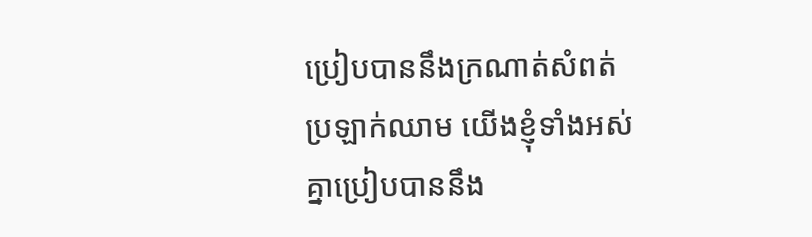ប្រៀបបាននឹងក្រណាត់សំពត់ប្រឡាក់ឈាម យើងខ្ញុំទាំងអស់គ្នាប្រៀបបាននឹង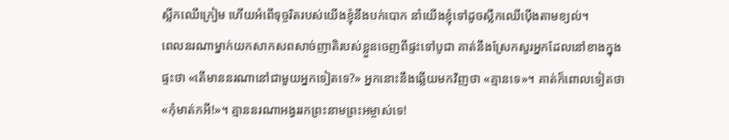ស្លឹកឈើក្រៀម ហើយអំពើទុច្ចរិតរបស់យើងខ្ញុំនឹងបក់បោក នាំយើងខ្ញុំទៅដូចស្លឹកឈើប៉ើងតាមខ្យល់។
ពេលនរណាម្នាក់យកសាកសពសាច់ញាតិរបស់ខ្លួនចេញពីផ្ទះទៅបូជា គាត់នឹងស្រែកសួរអ្នកដែលនៅខាងក្នុងផ្ទះថា «តើមាននរណានៅជាមួយអ្នកទៀតទេ?» អ្នកនោះនឹងឆ្លើយមកវិញថា «គ្មានទេ»។ គាត់ក៏ពោលទៀតថា «កុំមាត់កអី!»។ គ្មាននរណាអង្វររកព្រះនាមព្រះអម្ចាស់ទេ!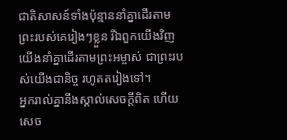ជាតិសាសន៍ទាំងប៉ុន្មាននាំគ្នាដើរតាម ព្រះរបស់គេរៀងៗខ្លួន រីឯពួកយើងវិញ យើងនាំគ្នាដើរតាមព្រះអម្ចាស់ ជាព្រះរបស់យើងជានិច្ច រហូតតរៀងទៅ។
អ្នករាល់គ្នានឹងស្គាល់សេចក្ដីពិត ហើយសេច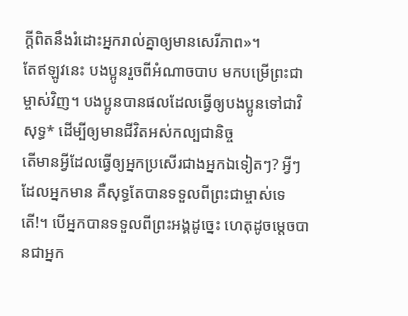ក្ដីពិតនឹងរំដោះអ្នករាល់គ្នាឲ្យមានសេរីភាព»។
តែឥឡូវនេះ បងប្អូនរួចពីអំណាចបាប មកបម្រើព្រះជាម្ចាស់វិញ។ បងប្អូនបានផលដែលធ្វើឲ្យបងប្អូនទៅជាវិសុទ្ធ* ដើម្បីឲ្យមានជីវិតអស់កល្បជានិច្ច
តើមានអ្វីដែលធ្វើឲ្យអ្នកប្រសើរជាងអ្នកឯទៀតៗ? អ្វីៗដែលអ្នកមាន គឺសុទ្ធតែបានទទួលពីព្រះជាម្ចាស់ទេតើ!។ បើអ្នកបានទទួលពីព្រះអង្គដូច្នេះ ហេតុដូចម្ដេចបានជាអ្នក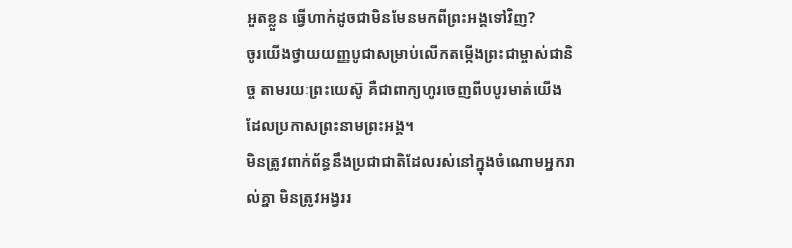អួតខ្លួន ធ្វើហាក់ដូចជាមិនមែនមកពីព្រះអង្គទៅវិញ?
ចូរយើងថ្វាយយញ្ញបូជាសម្រាប់លើកតម្កើងព្រះជាម្ចាស់ជានិច្ច តាមរយៈព្រះយេស៊ូ គឺជាពាក្យហូរចេញពីបបូរមាត់យើងដែលប្រកាសព្រះនាមព្រះអង្គ។
មិនត្រូវពាក់ព័ន្ធនឹងប្រជាជាតិដែលរស់នៅក្នុងចំណោមអ្នករាល់គ្នា មិនត្រូវអង្វររ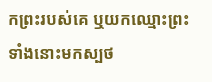កព្រះរបស់គេ ឬយកឈ្មោះព្រះទាំងនោះមកស្បថ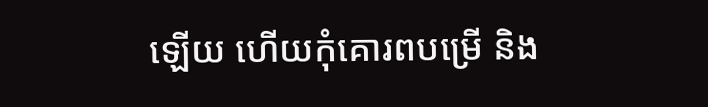ឡើយ ហើយកុំគោរពបម្រើ និង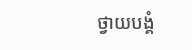ថ្វាយបង្គំ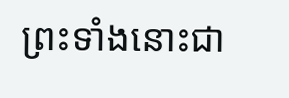ព្រះទាំងនោះជា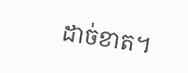ដាច់ខាត។